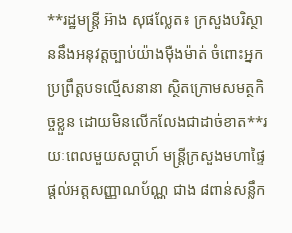**រដ្ឋមន្ត្រី អ៊ាង សុផល្លែត៖ ក្រសួងបរិស្ថាននឹងអនុវត្តច្បាប់យ៉ាងម៉ឺងម៉ាត់ ចំពោះអ្នកប្រព្រឹត្តបទល្មើសនានា ស្ថិតក្រោមសមត្ថកិច្ចខ្លួន ដោយមិនលើកលែងជាដាច់ខាត**រយៈពេលមួយសប្តាហ៍ មន្ត្រីក្រសួងមហាផ្ទៃ ផ្ដល់អត្តសញ្ញាណប័ណ្ណ ជាង ៨ពាន់សន្លឹក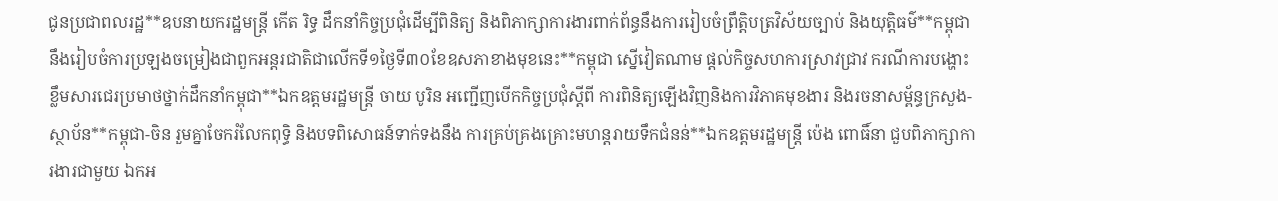ជូនប្រជាពលរដ្ឋ**ឧបនាយករដ្ឋមន្ត្រី កើត រិទ្ធ ដឹកនាំកិច្ចប្រជុំដើម្បីពិនិត្យ និងពិភាក្សាការងារពាក់ព័ន្ធនឹងការរៀបចំព្រឹត្តិបត្រវិស័យច្បាប់ និងយុត្តិធម៌**កម្ពុជានឹងរៀបចំការប្រឡងចម្រៀងជាពួកអន្តរជាតិជាលើកទី១ថ្ងៃទី៣០ខែឧសភាខាងមុខនេះ**កម្ពុជា ស្នើវៀតណាម ផ្តល់កិច្ចសហការស្រាវជ្រាវ ករណីការបង្ហោះខ្លឹមសារជេរប្រមាថថ្នាក់ដឹកនាំកម្ពុជា**ឯកឧត្តមរដ្ឋមន្ត្រី ចាយ បូរិន អញ្ជើញបើកកិច្ចប្រជុំស្តីពី ការពិនិត្យឡើងវិញនិងការវិភាគមុខងារ និងរចនាសម្ព័ន្ធក្រសួង-ស្ថាប័ន**កម្ពុជា-ចិន រួមគ្នាចែករំលែកពុទ្ធិ និងបទពិសោធន៍ទាក់ទងនឹង ការគ្រប់គ្រងគ្រោះមហន្តរាយទឹកជំនន់**ឯកឧត្តមរដ្ឋមន្ត្រី ប៉េង ពោធិ៍នា ជួបពិភាក្សាការងារជាមួយ ឯកអ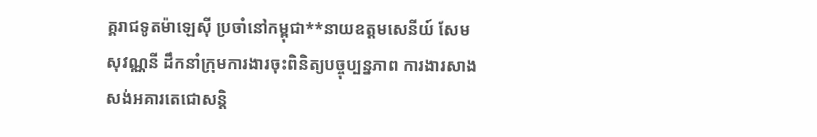គ្គរាជទូតម៉ាឡេស៊ី ប្រចាំនៅកម្ពុជា**នាយឧត្តមសេនីយ៍ សែម សុវណ្ណនី ដឹកនាំក្រុមការងារចុះពិនិត្យបច្ចុប្បន្នភាព ការងារសាងសង់អគារតេជោសន្តិ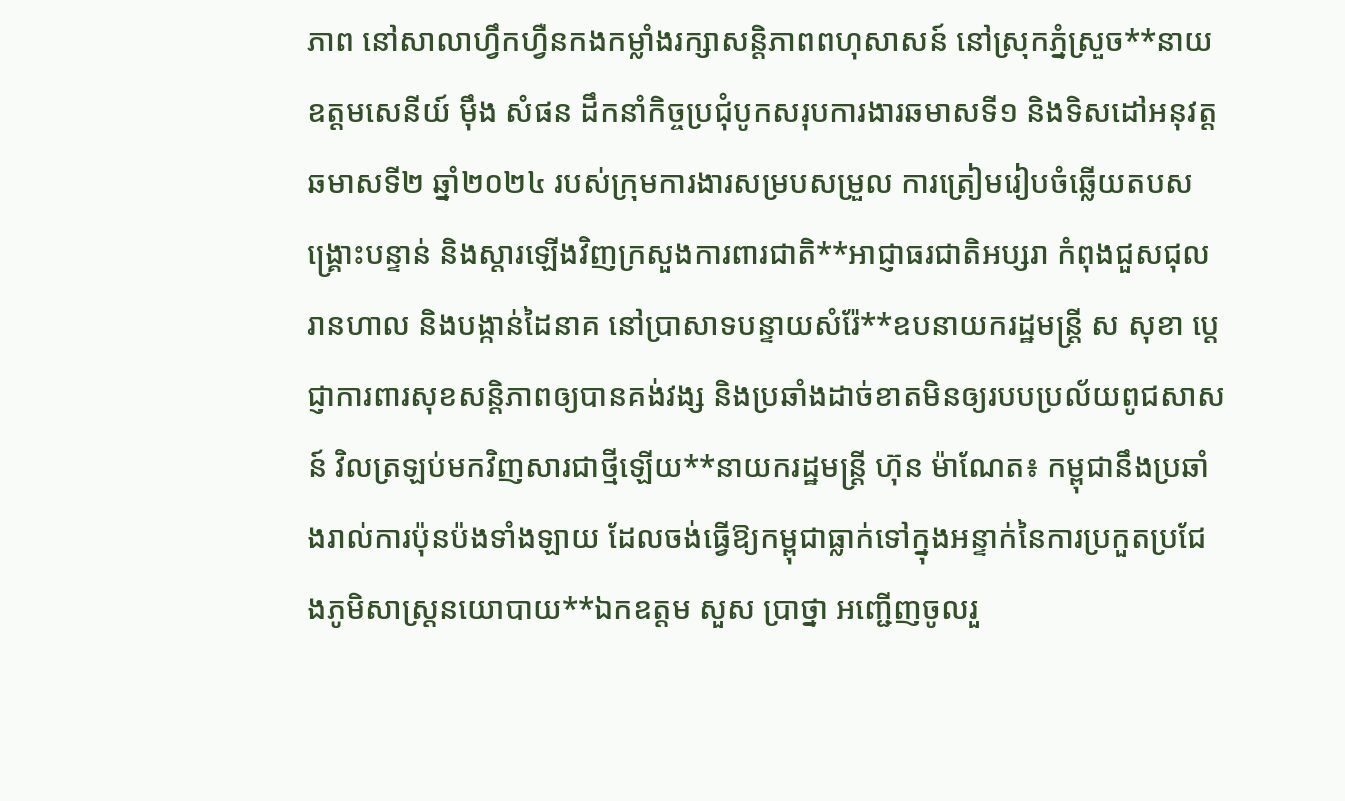ភាព នៅសាលាហ្វឹកហ្វឺនកងកម្លាំងរក្សាសន្តិភាពពហុសាសន៍ នៅស្រុកភ្នំស្រួច**នាយឧត្តមសេនីយ៍ ម៉ឹង សំផន ដឹកនាំកិច្ចប្រជុំបូកសរុបការងារឆមាសទី១ និងទិសដៅអនុវត្តឆមាសទី២ ឆ្នាំ២០២៤ របស់ក្រុមការងារសម្របសម្រួល ការត្រៀមរៀបចំឆ្លើយតបសង្គ្រោះបន្ទាន់ និងស្តារឡើងវិញក្រសួងការពារជាតិ**អាជ្ញាធរជាតិអប្សរា កំពុងជួសជុលរានហាល និងបង្កាន់ដៃនាគ នៅប្រាសាទបន្ទាយសំរ៉ែ**ឧបនាយករដ្ឋមន្ត្រី ស សុខា ប្តេជ្ញាការពារសុខសន្តិភាពឲ្យបានគង់វង្ស និងប្រឆាំងដាច់ខាតមិនឲ្យរបបប្រល័យពូជសាសន៍ វិលត្រឡប់មកវិញសារជាថ្មីឡើយ**នាយករដ្ឋមន្ត្រី ហ៊ុន ម៉ាណែត៖ កម្ពុជានឹងប្រឆាំងរាល់ការប៉ុនប៉ងទាំងឡាយ ដែលចង់ធ្វើឱ្យកម្ពុជាធ្លាក់ទៅក្នុងអន្ទាក់នៃការប្រកួតប្រជែងភូមិសាស្ត្រនយោបាយ**ឯកឧត្តម សួស ប្រាថ្នា អញ្ជើញចូលរួ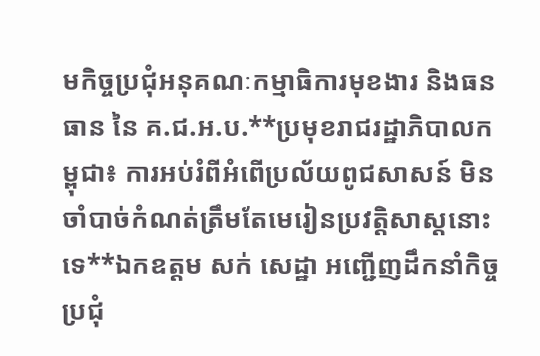មកិច្ចប្រជុំអនុគណៈកម្មាធិការមុខងារ និងធនធាន នៃ គ.ជ.អ.ប.**ប្រមុខរាជរដ្ឋាភិបាលកម្ពុជា៖ ការអប់រំពីអំពើប្រល័យពូជសាសន៍ មិនចាំបាច់កំណត់ត្រឹមតែមេរៀនប្រវត្តិសាស្តនោះទេ**ឯកឧត្តម សក់ សេដ្ឋា អញ្ជើញដឹកនាំកិច្ចប្រជុំ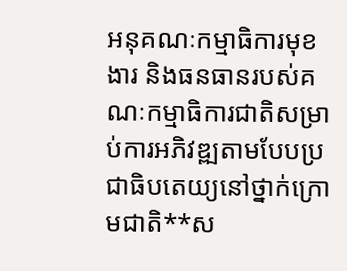អនុគណៈកម្មាធិការមុខងារ និងធនធានរបស់គណៈកម្មាធិការជាតិសម្រាប់ការអភិវឌ្ឍតាមបែបប្រជាធិបតេយ្យនៅថ្នាក់ក្រោមជាតិ**ស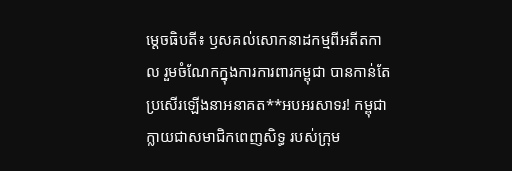ម្ដេចធិបតី៖ ឫសគល់សោកនាដកម្មពីអតីតកាល រួមចំណែកក្នុងការការពារកម្ពុជា បានកាន់តែប្រសើរឡើងនាអនាគត**អបអរសាទរ! កម្ពុជា ក្លាយជាសមាជិកពេញសិទ្ធ របស់ក្រុម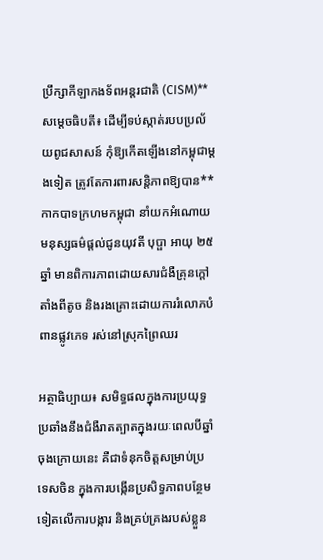ប្រឹក្សាកីឡាកងទ័ពអន្តរជាតិ (CISM)**សម្តេចធិបតី៖ ដើម្បីទប់ស្កាត់របបប្រល័យពូជសាសន៍ កុំឱ្យកើតឡើងនៅកម្ពុជាម្ដងទៀត ត្រូវតែការពារសន្តិភាពឱ្យបាន**កាកបាទក្រហមកម្ពុជា នាំយកអំណោយមនុស្សធម៌ផ្តល់ជូនយុវតី បុប្ផា អាយុ ២៥ឆ្នាំ មានពិការភាពដោយសារជំងឺគ្រុនក្តៅតាំងពីតូច និងរងគ្រោះដោយការរំលោភបំពានផ្លូវភេទ រស់នៅស្រុកព្រៃឈរ

អត្ថាធិប្បាយ៖ សមិទ្ធផលក្នុងការប្រយុទ្ធប្រឆាំងនឹងជំងឺរាតត្បាតក្នុងរយៈពេលបីឆ្នាំចុងក្រោយនេះ គឺជាទំនុកចិត្តសម្រាប់ប្រទេសចិន ក្នុងការបង្កើនប្រសិទ្ធភាពបន្ថែមទៀតលើការបង្ការ និងគ្រប់គ្រងរបស់ខ្លួន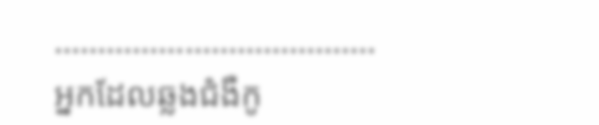……………………………….
អ្នកដែលឆ្លងជំងឺកូ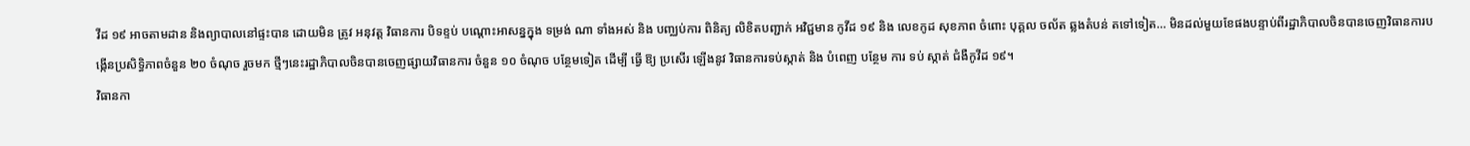វីដ ១៩ អាចតាមដាន និងព្យាបាលនៅផ្ទះបាន ដោយមិន ត្រូវ អនុវត្ត វិធានការ បិទខ្ទប់ បណ្តោះអាសន្នក្នុង ទម្រង់ ណា ទាំងអស់ និង បញ្ឈប់ការ ពិនិត្យ លិខិតបញ្ជាក់ អវិជ្ជមាន កូវីដ ១៩ និង លេខកូដ សុខភាព ចំពោះ បុគ្គល ចល័ត ឆ្លងតំបន់ តទៅទៀត… មិនដល់មួយខែផងបន្ទាប់ពីរដ្ឋាភិបាលចិនបានចេញវិធានការបង្កើនប្រសិទ្ធិភាពចំនួន ២០ ចំណុច រួចមក ថ្មីៗនេះរដ្ឋាភិបាលចិនបានចេញផ្សាយវិធានការ ចំនួន ១០ ចំណុច បន្ថែមទៀត ដើម្បី ធ្វើ ឱ្យ ប្រសើរ ឡើងនូវ វិធានការទប់ស្កាត់ និង បំពេញ បន្ថែម ការ ទប់ ស្កាត់ ជំងឺកូវីដ ១៩។
វិធានកា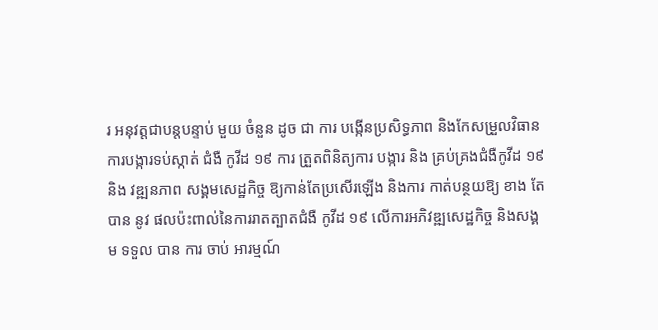រ អនុវត្តជាបន្តបន្ទាប់ មួយ ចំនួន ដូច ជា ការ បង្កើនប្រសិទ្ធភាព និងកែសម្រួលវិធានការបង្ការទប់ស្កាត់ ជំងឺ កូវីដ ១៩ ការ ត្រួតពិនិត្យការ បង្ការ និង គ្រប់គ្រងជំងឺកូវីដ ១៩ និង វឌ្ឍនភាព សង្គមសេដ្ឋកិច្ច ឱ្យកាន់តែប្រសើរឡើង និងការ កាត់បន្ថយឱ្យ ខាង តែ បាន នូវ ផលប៉ះពាល់នៃការរាតត្បាតជំងឺ កូវីដ ១៩ លើការអភិវឌ្ឍសេដ្ឋកិច្ច និងសង្គម ទទួល បាន ការ ចាប់ អារម្មណ៍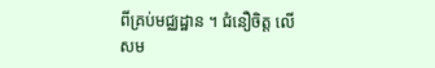ពីគ្រប់មជ្ឈដ្ឋាន ។ ជំនឿចិត្ត លើ សម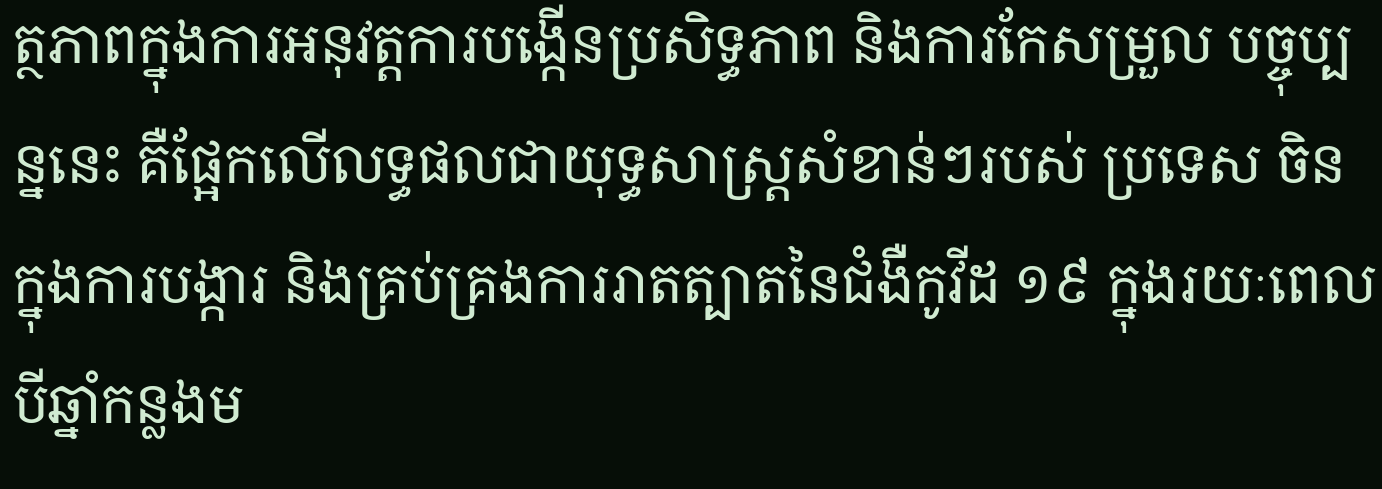ត្ថភាពក្នុងការអនុវត្តការបង្កើនប្រសិទ្ធភាព និងការកែសម្រួល បច្ចុប្បន្ននេះ គឺផ្អែកលើលទ្ធផលជាយុទ្ធសាស្ត្រសំខាន់ៗរបស់ ប្រទេស ចិន ក្នុងការបង្ការ និងគ្រប់គ្រងការរាតត្បាតនៃជំងឺកូវីដ ១៩ ក្នុងរយៈពេលបីឆ្នាំកន្លងម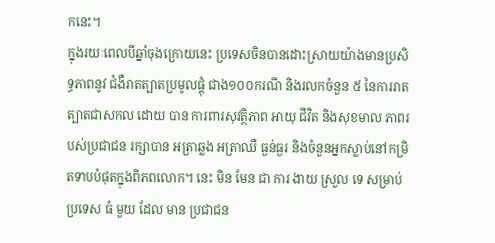កនេះ។
ក្នុងរយៈពេលបីឆ្នាំចុងក្រោយនេះ ប្រទេសចិនបានដោះស្រាយយ៉ាងមានប្រសិទ្ធភាពនូវ ជំងឺរាតត្បាតប្រមូលផ្ដុំ ជាង១០០ករណី និងរលកចំនួន ៥ នៃការរាតត្បាតជាសកល ដោយ បាន ការពារសុវត្ថិភាព អាយុ ជីវិត និងសុខមាល ភាពរបស់ប្រជាជន រក្សាបាន អត្រាឆ្លង អត្រាឈឺ ធ្ងន់ធ្ងរ និងចំនួនអ្នកស្លាប់នៅកម្រិតទាបបំផុតក្នុងពិភពលោក។ នេះ មិន មែន ជា ការ ងាយ ស្រួល ទេ សម្រាប់ ប្រទេស ធំ មួយ ដែល មាន ប្រជាជន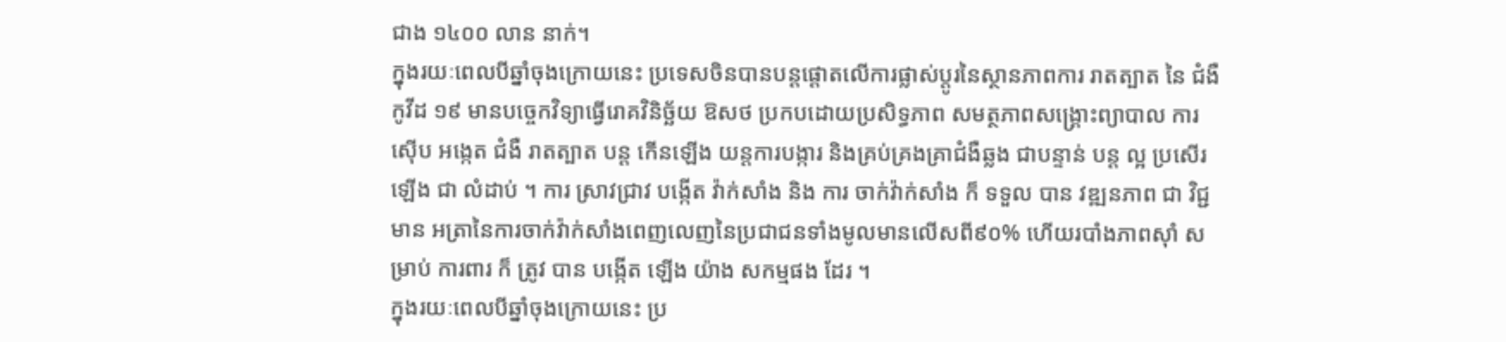ជាង ១៤០០ លាន នាក់។
ក្នុងរយៈពេលបីឆ្នាំចុងក្រោយនេះ ប្រទេសចិនបានបន្តផ្តោតលើការផ្លាស់ប្តូរនៃស្ថានភាពការ រាតត្បាត នៃ ជំងឺកូវីដ ១៩ មានបច្ចេកវិទ្យាធ្វើរោគវិនិច្ឆ័យ ឱសថ ប្រកបដោយប្រសិទ្ធភាព សមត្ថភាពសង្គ្រោះព្យាបាល ការ ស៊ើប អង្កេត ជំងឺ រាតត្បាត បន្ត កើនឡើង យន្តការបង្ការ និងគ្រប់គ្រងគ្រាជំងឺឆ្លង ជាបន្ទាន់ បន្ត ល្អ ប្រសើរឡើង ជា លំដាប់ ។ ការ ស្រាវជ្រាវ បង្កើត វ៉ាក់សាំង និង ការ ចាក់វ៉ាក់សាំង ក៏ ទទួល បាន វឌ្ឍនភាព ជា វិជ្ជមាន អត្រានៃការចាក់វ៉ាក់សាំងពេញលេញនៃប្រជាជនទាំងមូលមានលើសពី៩០% ហើយរបាំងភាពស៊ាំ សម្រាប់ ការពារ ក៏ ត្រូវ បាន បង្កើត ឡើង យ៉ាង សកម្មផង ដែរ ។
ក្នុងរយៈពេលបីឆ្នាំចុងក្រោយនេះ ប្រ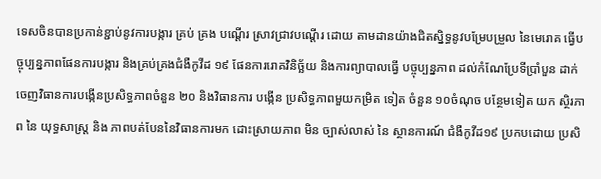ទេសចិនបានប្រកាន់ខ្ជាប់នូវការបង្ការ គ្រប់ គ្រង បណ្ដើរ ស្រាវជ្រាវបណ្ដើរ ដោយ តាមដានយ៉ាងជិតស្និទ្ធនូវបម្រែបម្រួល នៃមេរោគ ធ្វើបច្ចុប្បន្នភាពផែនការបង្ការ និងគ្រប់គ្រងជំងឺកូវីដ ១៩ ផែនការរោគវិនិច្ឆ័យ និងការព្យាបាលធ្វើ បច្ចុប្បន្នភាព ដល់កំណែប្រែទីប្រាំបួន ដាក់ ចេញវិធានការបង្កើនប្រសិទ្ធភាពចំនួន ២០ និងវិធានការ បង្កើន ប្រសិទ្ធភាពមួយកម្រិត ទៀត ចំនួន ១០ចំណុច បន្ថែមទៀត យក ស្ថិរភាព នៃ យុទ្ធសាស្ត្រ និង ភាពបត់បែននៃវិធានការមក ដោះស្រាយភាព មិន ច្បាស់លាស់ នៃ ស្ថានការណ៍ ជំងឺកូវីដ១៩ ប្រកបដោយ ប្រសិ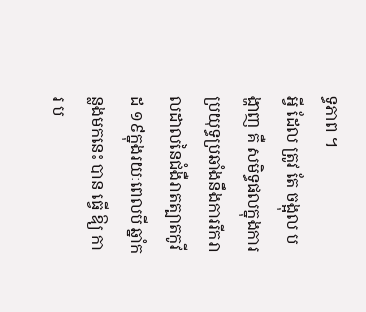ទ្ធភាព ។
អ្វី ដែល ត្រូវ តែ ចង្អុល បង្ហាញ គឺ សមិទ្ធផលក្នុងការប្រយុទ្ធប្រឆាំងនឹងការរីករាលដាលនៃជំងឺរាតត្បាតកូវីដ ១៩ក្នុងរយៈពេលបី ឆ្នាំកន្លងមកនេះ បាន ធ្វើ ឱ្យ ការ ប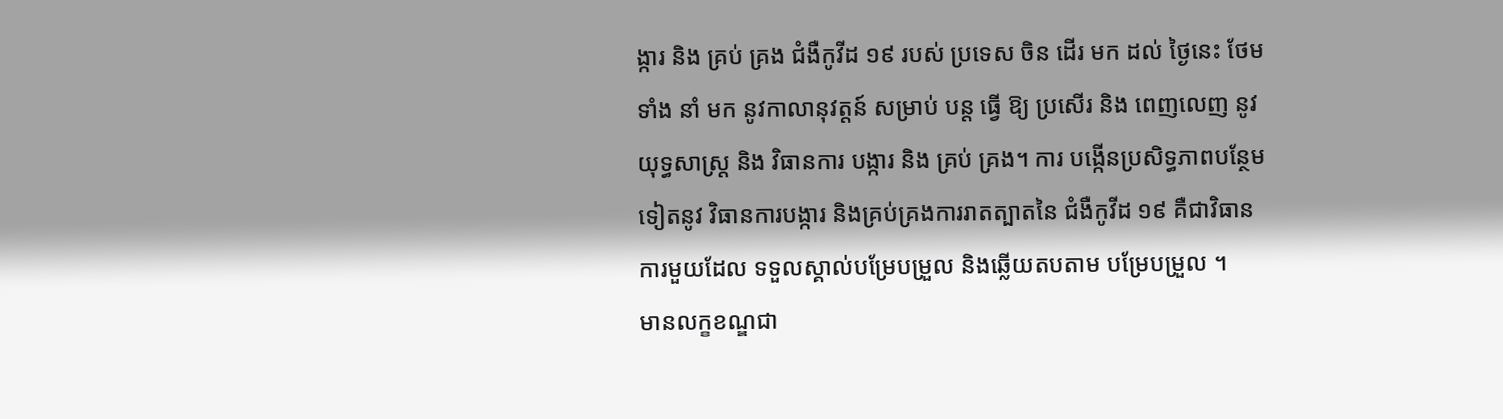ង្ការ និង គ្រប់ គ្រង ជំងឺកូវីដ ១៩ របស់ ប្រទេស ចិន ដើរ មក ដល់ ថ្ងៃនេះ ថែម ទាំង នាំ មក នូវកាលានុវត្តន៍ សម្រាប់ បន្ត ធ្វើ ឱ្យ ប្រសើរ និង ពេញលេញ នូវ យុទ្ធសាស្ត្រ និង វិធានការ បង្ការ និង គ្រប់ គ្រង។ ការ បង្កើនប្រសិទ្ធភាពបន្ថែមទៀតនូវ វិធានការបង្ការ និងគ្រប់គ្រងការរាតត្បាតនៃ ជំងឺកូវីដ ១៩ គឺជាវិធានការមួយដែល ទទួលស្គាល់បម្រែបម្រួល និងឆ្លើយតបតាម បម្រែបម្រួល ។
មានលក្ខខណ្ឌជា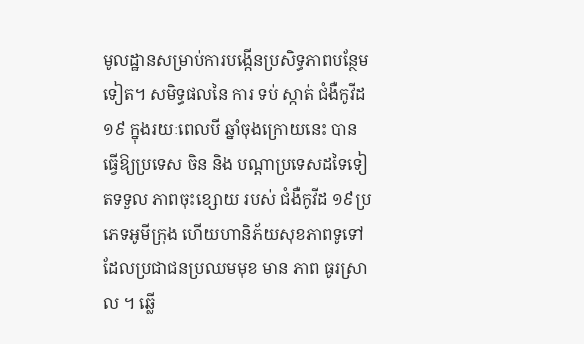មូលដ្ឋានសម្រាប់ការបង្កើនប្រសិទ្ធភាពបន្ថែមទៀត។ សមិទ្ធផលនៃ ការ ទប់ ស្កាត់ ជំងឺកូវីដ ១៩ ក្នុងរយៈពេលបី ឆ្នាំចុងក្រោយនេះ បានធ្វើឱ្យប្រទេស ចិន និង បណ្តាប្រទេសដទៃទៀតទទួល ភាពចុះខ្សោយ របស់ ជំងឺកូវីដ ១៩ប្រភេទអូមីក្រុង ហើយហានិភ័យសុខភាពទូទៅដែលប្រជាជនប្រឈមមុខ មាន ភាព ធូរស្រាល ។ ឆ្លើ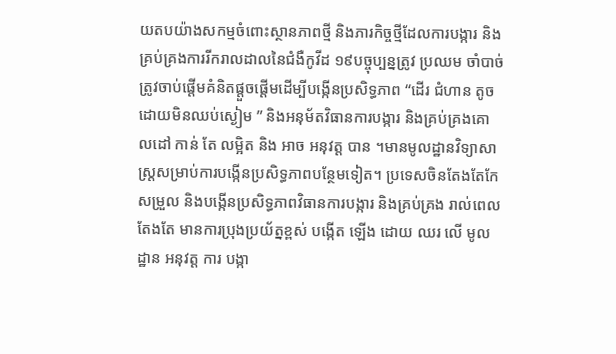យតបយ៉ាងសកម្មចំពោះស្ថានភាពថ្មី និងភារកិច្ចថ្មីដែលការបង្ការ និងគ្រប់គ្រងការរីករាលដាលនៃជំងឺកូវីដ ១៩បច្ចុប្បន្នត្រូវ ប្រឈម ចាំបាច់ត្រូវចាប់ផ្តើមគំនិតផ្តួចផ្តើមដើម្បីបង្កើនប្រសិទ្ធភាព “ដើរ ជំហាន តូចដោយមិនឈប់ស្ងៀម ” និងអនុម័តវិធានការបង្ការ និងគ្រប់គ្រងគោលដៅ កាន់ តែ លម្អិត និង អាច អនុវត្ត បាន ។មានមូលដ្ឋានវិទ្យាសាស្រ្តសម្រាប់ការបង្កើនប្រសិទ្ធភាពបន្ថែមទៀត។ ប្រទេសចិនតែងតែកែសម្រួល និងបង្កើនប្រសិទ្ធភាពវិធានការបង្ការ និងគ្រប់គ្រង រាល់ពេលតែងតែ មានការប្រុងប្រយ័ត្នខ្ពស់ បង្កើត ឡើង ដោយ ឈរ លើ មូលដ្ឋាន អនុវត្ត ការ បង្កា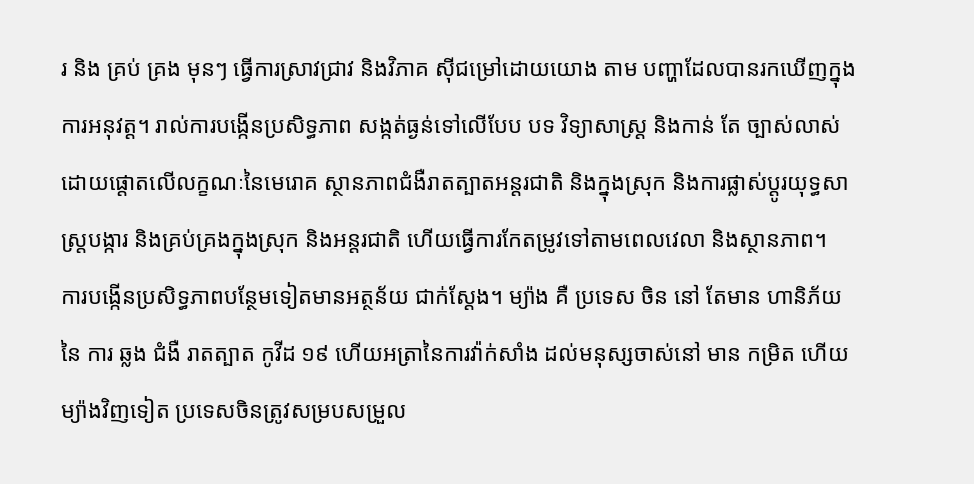រ និង គ្រប់ គ្រង មុនៗ ធ្វើការស្រាវជ្រាវ និងវិភាគ ស៊ីជម្រៅដោយយោង តាម បញ្ហាដែលបានរកឃើញក្នុងការអនុវត្ត។ រាល់ការបង្កើនប្រសិទ្ធភាព សង្កត់ធ្ងន់ទៅលើបែប បទ វិទ្យាសាស្ត្រ និងកាន់ តែ ច្បាស់លាស់ ដោយផ្តោតលើលក្ខណៈនៃមេរោគ ស្ថានភាពជំងឺរាតត្បាតអន្តរជាតិ និងក្នុងស្រុក និងការផ្លាស់ប្តូរយុទ្ធសាស្ត្របង្ការ និងគ្រប់គ្រងក្នុងស្រុក និងអន្តរជាតិ ហើយធ្វើការកែតម្រូវទៅតាមពេលវេលា និងស្ថានភាព។
ការបង្កើនប្រសិទ្ធភាពបន្ថែមទៀតមានអត្ថន័យ ជាក់ស្តែង។ ម្យ៉ាង គឺ ប្រទេស ចិន នៅ តែមាន ហានិភ័យ នៃ ការ ឆ្លង ជំងឺ រាតត្បាត កូវីដ ១៩ ហើយអត្រានៃការវ៉ាក់សាំង ដល់មនុស្សចាស់នៅ មាន កម្រិត ហើយម្យ៉ាងវិញទៀត ប្រទេសចិនត្រូវសម្របសម្រួល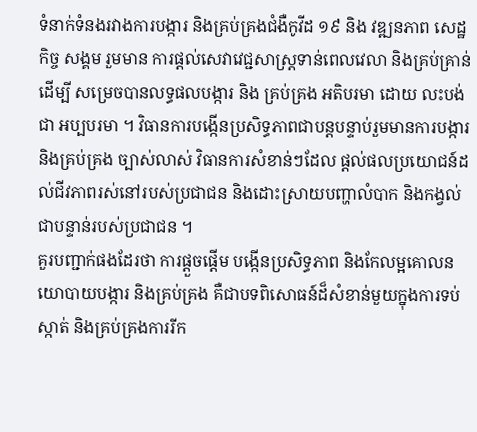ទំនាក់ទំនងរវាងការបង្ការ និងគ្រប់គ្រងជំងឺកូវីដ ១៩ និង វឌ្ឍនភាព សេដ្ឋកិច្ច សង្គម រួមមាន ការផ្តល់សេវាវេជ្ជសាស្រ្តទាន់ពេលវេលា និងគ្រប់គ្រាន់ ដើម្បី សម្រេចបានលទ្ធផលបង្ការ និង គ្រប់គ្រង អតិបរមា ដោយ លះបង់ ជា អប្បបរមា ។ វិធានការបង្កើនប្រសិទ្ធភាពជាបន្តបន្ទាប់រួមមានការបង្ការ និងគ្រប់គ្រង ច្បាស់លាស់ វិធានការសំខាន់ៗដែល ផ្តល់ផលប្រយោជន៍ដល់ជីវភាពរស់នៅរបស់ប្រជាជន និងដោះស្រាយបញ្ហាលំបាក និងកង្វល់ជាបន្ទាន់របស់ប្រជាជន ។
គួរបញ្ជាក់ផងដែរថា ការផ្ដួចផ្ដើម បង្កើនប្រសិទ្ធភាព និងកែលម្អគោលនយោបាយបង្ការ និងគ្រប់គ្រង គឺជាបទពិសោធន៍ដ៏សំខាន់មួយក្នុងការទប់ស្កាត់ និងគ្រប់គ្រងការរីក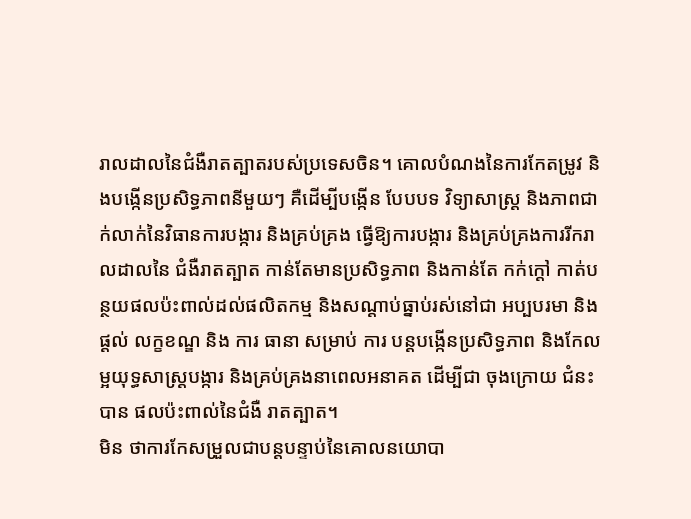រាលដាលនៃជំងឺរាតត្បាតរបស់ប្រទេសចិន។ គោលបំណងនៃការកែតម្រូវ និងបង្កើនប្រសិទ្ធភាពនីមួយៗ គឺដើម្បីបង្កើន បែបបទ វិទ្យាសាស្ត្រ និងភាពជាក់លាក់នៃវិធានការបង្ការ និងគ្រប់គ្រង ធ្វើឱ្យការបង្ការ និងគ្រប់គ្រងការរីករាលដាលនៃ ជំងឺរាតត្បាត កាន់តែមានប្រសិទ្ធភាព និងកាន់តែ កក់ក្តៅ កាត់បន្ថយផលប៉ះពាល់ដល់ផលិតកម្ម និងសណ្តាប់ធ្នាប់រស់នៅជា អប្បបរមា និង ផ្ដល់ លក្ខខណ្ឌ និង ការ ធានា សម្រាប់ ការ បន្តបង្កើនប្រសិទ្ធភាព និងកែលម្អយុទ្ធសាស្រ្តបង្ការ និងគ្រប់គ្រងនាពេលអនាគត ដើម្បីជា ចុងក្រោយ ជំនះបាន ផលប៉ះពាល់នៃជំងឺ រាតត្បាត។
មិន ថាការកែសម្រួលជាបន្តបន្ទាប់នៃគោលនយោបា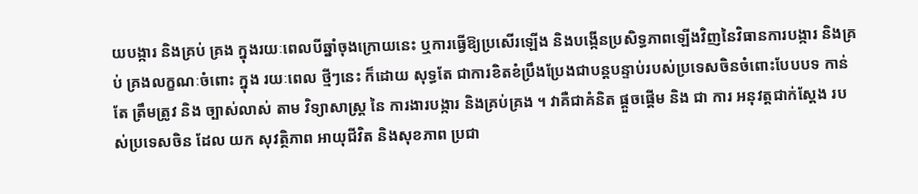យបង្ការ និងគ្រប់ គ្រង ក្នុងរយៈពេលបីឆ្នាំចុងក្រោយនេះ ឬការធ្វើឱ្យប្រសើរឡើង និងបង្កើនប្រសិទ្ធភាពឡើងវិញនៃវិធានការបង្ការ និងគ្រប់ គ្រងលក្ខណៈចំពោះ ក្នុង រយៈពេល ថ្មីៗនេះ ក៏ដោយ សុទ្ធតែ ជាការខិតខំប្រឹងប្រែងជាបន្តបន្ទាប់របស់ប្រទេសចិនចំពោះបែបបទ កាន់ តែ ត្រឹមត្រូវ និង ច្បាស់លាស់ តាម វិទ្យាសាស្ត្រ នៃ ការងារបង្ការ និងគ្រប់គ្រង ។ វាគឺជាគំនិត ផ្តួចផ្តើម និង ជា ការ អនុវត្តជាក់ស្ដែង របស់ប្រទេសចិន ដែល យក សុវត្ថិភាព អាយុជីវិត និងសុខភាព ប្រជា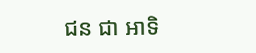ជន ជា អាទិ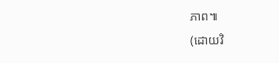ភាព៕
(ដោយវិ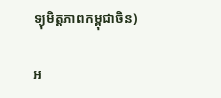ទ្យុមិត្តភាពកម្ពុជាចិន)

អ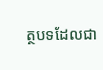ត្ថបទដែលជា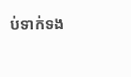ប់ទាក់ទង